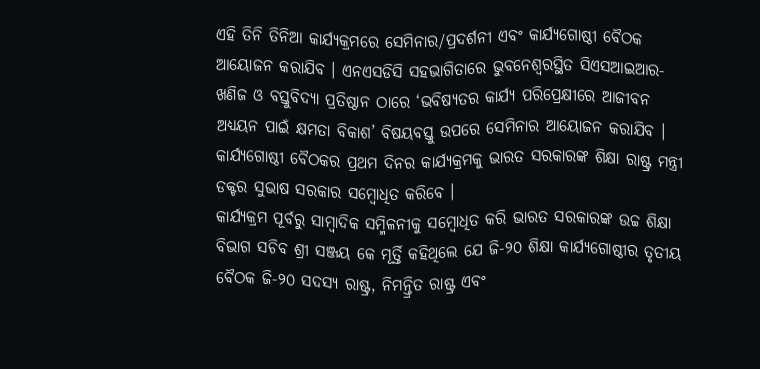ଏହି ତିନି ତିନିଆ କାର୍ଯ୍ୟକ୍ରମରେ ସେମିନାର/ପ୍ରଦର୍ଶନୀ ଏବଂ କାର୍ଯ୍ୟଗୋଷ୍ଠୀ ବୈଠକ ଆୟୋଜନ କରାଯିବ । ଏନଏସଡିସି ସହଭାଗିତାରେ ଭୁବନେଶ୍ୱରସ୍ଥିତ ସିଏସଆଇଆର-ଖଣିଜ ଓ ବସ୍ତୁବିଦ୍ୟା ପ୍ରତିଷ୍ଠାନ ଠାରେ ‘ଭବିଷ୍ୟତର କାର୍ଯ୍ୟ ପରିପ୍ରେକ୍ଷୀରେ ଆଜୀବନ ଅଧ୍ୟୟନ ପାଇଁ କ୍ଷମତା ବିକାଶ’ ବିଷୟବସ୍ତୁ ଉପରେ ସେମିନାର ଆୟୋଜନ କରାଯିବ । କାର୍ଯ୍ୟଗୋଷ୍ଠୀ ବୈଠକର ପ୍ରଥମ ଦିନର କାର୍ଯ୍ୟକ୍ରମକୁ ଭାରତ ସରକାରଙ୍କ ଶିକ୍ଷା ରାଷ୍ଟ୍ର ମନ୍ତ୍ରୀ ଡକ୍ଟର ସୁଭାଷ ସରକାର ସମ୍ବୋଧିତ କରିବେ ।
କାର୍ଯ୍ୟକ୍ରମ ପୂର୍ବରୁ ସାମ୍ବାଦିକ ସମ୍ମିଳନୀକୁ ସମ୍ବୋଧିତ କରି ଭାରତ ସରକାରଙ୍କ ଉଚ୍ଚ ଶିକ୍ଷା ବିଭାଗ ସଚିବ ଶ୍ରୀ ସଞ୍ଜୟ କେ ମୂର୍ତ୍ତି କହିଥିଲେ ଯେ ଜି-୨୦ ଶିକ୍ଷା କାର୍ଯ୍ୟଗୋଷ୍ଠୀର ତୃତୀୟ ବୈଠକ ଜି-୨୦ ସଦସ୍ୟ ରାଷ୍ଟ୍ର, ନିମନ୍ତ୍ରିତ ରାଷ୍ଟ୍ର ଏବଂ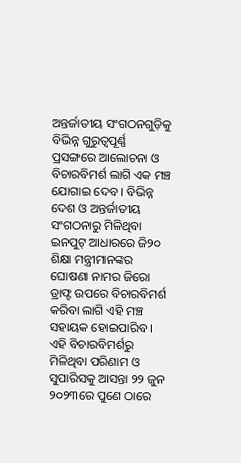ଅନ୍ତର୍ଜାତୀୟ ସଂଗଠନଗୁଡ଼ିକୁ ବିଭିନ୍ନ ଗୁରୁତ୍ୱପୂର୍ଣ୍ଣ ପ୍ରସଙ୍ଗରେ ଆଲୋଚନା ଓ ବିଚାରବିମର୍ଶ ଲାଗି ଏକ ମଞ୍ଚ ଯୋଗାଇ ଦେବ । ବିଭିନ୍ନ ଦେଶ ଓ ଅନ୍ତର୍ଜାତୀୟ ସଂଗଠନାରୁ ମିଳିଥିବା ଇନପୁଟ୍ ଆଧାରରେ ଜି୨୦ ଶିକ୍ଷା ମନ୍ତ୍ରୀମାନଙ୍କର ଘୋଷଣା ନାମର ଜିରୋ ଡ୍ରାଫ୍ଟ ଉପରେ ବିଚାରବିମର୍ଶ କରିବା ଲାଗି ଏହି ମଞ୍ଚ ସହାୟକ ହୋଇପାରିବ । ଏହି ବିଚାରବିମର୍ଶରୁ ମିଳିଥିବା ପରିଣାମ ଓ ସୁପାରିସକୁ ଆସନ୍ତା ୨୨ ଜୁନ ୨୦୨୩ରେ ପୁଣେ ଠାରେ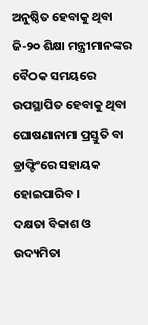ଅନୁଷ୍ଠିତ ହେବାକୁ ଥିବା ଜି-୨୦ ଶିକ୍ଷା ମନ୍ତ୍ରୀମାନଙ୍କର ବୈଠକ ସମୟରେ ଉପସ୍ଥାପିତ ହେବାକୁ ଥିବା ଘୋଷଣାନାମା ପ୍ରସ୍ତୁତି ବା ଡ୍ରାଫ୍ଟିଂରେ ସହାୟକ ହୋଇପାରିବ ।
ଦକ୍ଷତା ବିକାଶ ଓ ଉଦ୍ୟମିତା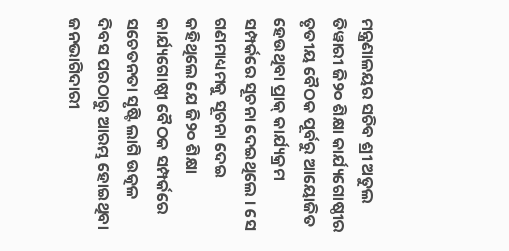ମନ୍ତ୍ରଣାଳୟର ସଚିବ ଶ୍ରୀ ଅତୁଲ ତିୱାରୀ ଜି୨୦ ଶିକ୍ଷା କାର୍ଯ୍ୟଗୋଷ୍ଠୀର ତୃତୀୟ ବୈଠକ ପୂର୍ବରୁ ଆୟୋଜିତ ହେଉଥିବା ପ୍ରାକ୍ କାର୍ଯ୍ୟକ୍ରମ ସମ୍ପର୍କରେ ସୂଚନା ଦେଇଥିଲେ । ସେ ଗଣମାଧ୍ୟମକୁ ସୂଚନା ଦେଇ କହିଥିଲେ ଯେ ଜି୨୦ ଶିକ୍ଷା କାର୍ଯ୍ୟଗୋଷ୍ଠୀ ବୈଠକ ସମ୍ପର୍କରେ ସଚେତନତା ସୃଷ୍ଟି ଲାଗି ଉତ୍କଳ ଦିବସ ପରଠାରୁ ଆରମ୍ଭ ହୋଇଥିବା ଜନଭାଗିଦାରୀ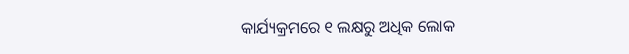କାର୍ଯ୍ୟକ୍ରମରେ ୧ ଲକ୍ଷରୁ ଅଧିକ ଲୋକ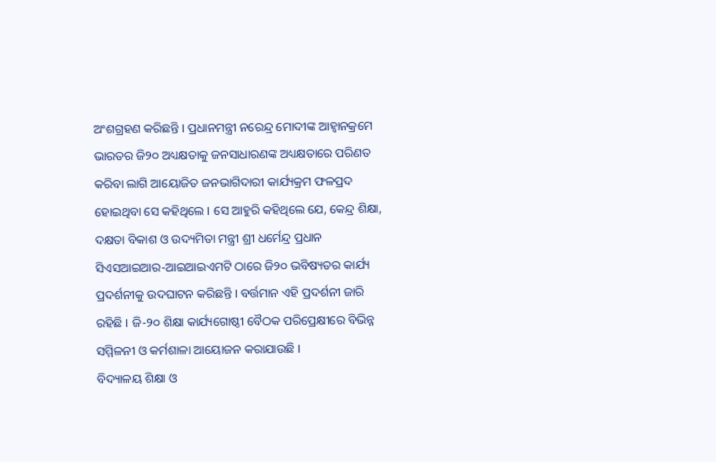ଅଂଶଗ୍ରହଣ କରିଛନ୍ତି । ପ୍ରଧାନମନ୍ତ୍ରୀ ନରେନ୍ଦ୍ର ମୋଦୀଙ୍କ ଆହ୍ୱାନକ୍ରମେ ଭାରତର ଜି୨୦ ଅଧ୍ୟକ୍ଷତାକୁ ଜନସାଧାରଣଙ୍କ ଅଧ୍ୟକ୍ଷତାରେ ପରିଣତ କରିବା ଲାଗି ଆୟୋଜିତ ଜନଭାଗିଦାରୀ କାର୍ଯ୍ୟକ୍ରମ ଫଳପ୍ରଦ ହୋଇଥିବା ସେ କହିଥିଲେ । ସେ ଆହୁରି କହିଥିଲେ ଯେ, କେନ୍ଦ୍ର ଶିକ୍ଷା, ଦକ୍ଷତା ବିକାଶ ଓ ଉଦ୍ୟମିତା ମନ୍ତ୍ରୀ ଶ୍ରୀ ଧର୍ମେନ୍ଦ୍ର ପ୍ରଧାନ ସିଏସଆଇଆର-ଆଇଆଇଏମଟି ଠାରେ ଜି୨୦ ଭବିଷ୍ୟତର କାର୍ଯ୍ୟ ପ୍ରଦର୍ଶନୀକୁ ଉଦଘାଟନ କରିଛନ୍ତି । ବର୍ତ୍ତମାନ ଏହି ପ୍ରଦର୍ଶନୀ ଜାରି ରହିଛି । ଜି-୨୦ ଶିକ୍ଷା କାର୍ଯ୍ୟଗୋଷ୍ଠୀ ବୈଠକ ପରିପ୍ରେକ୍ଷୀରେ ବିଭିନ୍ନ ସମ୍ମିଳନୀ ଓ କର୍ମଶାଳା ଆୟୋଜନ କରାଯାଉଛି ।
ବିଦ୍ୟାଳୟ ଶିକ୍ଷା ଓ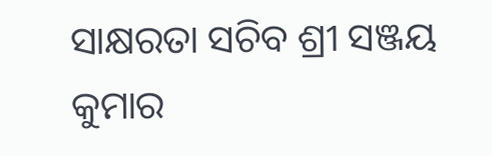ସାକ୍ଷରତା ସଚିବ ଶ୍ରୀ ସଞ୍ଜୟ କୁମାର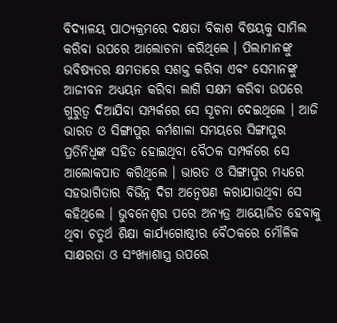ବିଦ୍ୟାଳୟ ପାଠ୍ୟକ୍ରମରେ ଦକ୍ଷତା ବିକାଶ ବିଷୟକୁ ସାମିଲ କରିବା ଉପରେ ଆଲୋଚନା କରିଥିଲେ । ପିଲାମାନଙ୍କୁ ଭବିଷ୍ୟତର କ୍ଷମତାରେ ସଶକ୍ତ କରିବା ଏବଂ ସେମାନଙ୍କୁ ଆଜୀବନ ଅଧ୍ୟୟନ କରିବା ଲାଗି ସକ୍ଷମ କରିବା ଉପରେ ଗୁରୁତ୍ୱ ଦିଆଯିବା ସମ୍ପର୍କରେ ସେ ସୂଚନା ଦେଇଥିଲେ । ଆଜି ଭାରତ ଓ ସିଙ୍ଗାପୁର କର୍ମଶାଳା ସମୟରେ ସିଙ୍ଗାପୁର ପ୍ରତିନିଧିଙ୍କ ସହିତ ହୋଇଥିବା ବୈଠକ ସମ୍ପର୍କରେ ସେ ଆଲୋକପାତ କରିଥିଲେ । ଭାରତ ଓ ସିଙ୍ଗାପୁର ମଧ୍ୟରେ ସହଭାଗିତାର ବିଭିନ୍ନ ଦିଗ ଅନ୍ୱେଷଣ କରାଯାଉଥିବା ସେ କହିଥିଲେ । ଭୁବନେଶ୍ୱର ପରେ ଅନ୍ୟତ୍ର ଆୟୋଜିତ ହେବାକୁ ଥିବା ଚତୁର୍ଥ ଶିକ୍ଷା କାର୍ଯ୍ୟଗୋଷ୍ଠୀର ବୈଠକରେ ମୌଳିକ ସାକ୍ଷରତା ଓ ସଂଖ୍ୟାଶାସ୍ତ୍ର ଉପରେ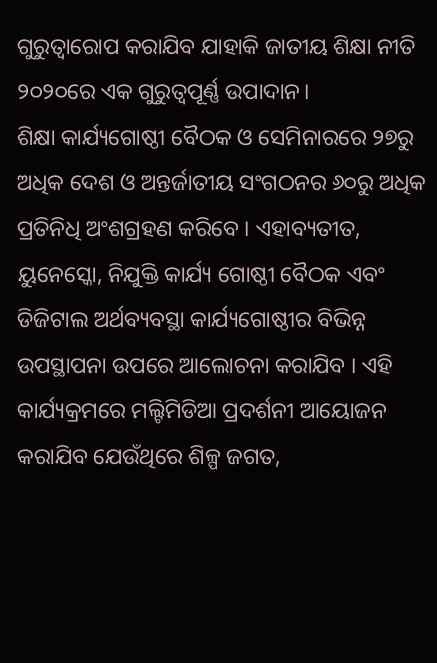ଗୁରୁତ୍ୱାରୋପ କରାଯିବ ଯାହାକି ଜାତୀୟ ଶିକ୍ଷା ନୀତି ୨୦୨୦ରେ ଏକ ଗୁରୁତ୍ୱପୂର୍ଣ୍ଣ ଉପାଦାନ।
ଶିକ୍ଷା କାର୍ଯ୍ୟଗୋଷ୍ଠୀ ବୈଠକ ଓ ସେମିନାରରେ ୨୭ରୁ ଅଧିକ ଦେଶ ଓ ଅନ୍ତର୍ଜାତୀୟ ସଂଗଠନର ୬୦ରୁ ଅଧିକ ପ୍ରତିନିଧି ଅଂଶଗ୍ରହଣ କରିବେ । ଏହାବ୍ୟତୀତ, ୟୁନେସ୍କୋ, ନିଯୁକ୍ତି କାର୍ଯ୍ୟ ଗୋଷ୍ଠୀ ବୈଠକ ଏବଂ ଡିଜିଟାଲ ଅର୍ଥବ୍ୟବସ୍ଥା କାର୍ଯ୍ୟଗୋଷ୍ଠୀର ବିଭିନ୍ନ ଉପସ୍ଥାପନା ଉପରେ ଆଲୋଚନା କରାଯିବ । ଏହି କାର୍ଯ୍ୟକ୍ରମରେ ମଲ୍ଟିମିଡିଆ ପ୍ରଦର୍ଶନୀ ଆୟୋଜନ କରାଯିବ ଯେଉଁଥିରେ ଶିଳ୍ପ ଜଗତ,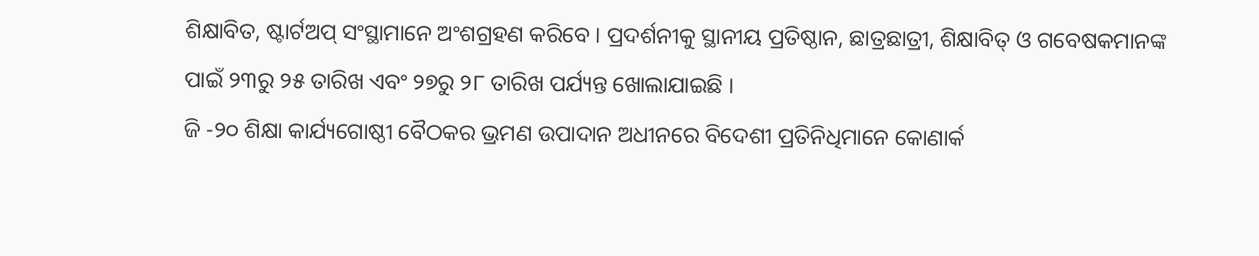ଶିକ୍ଷାବିତ, ଷ୍ଟାର୍ଟଅପ୍ ସଂସ୍ଥାମାନେ ଅଂଶଗ୍ରହଣ କରିବେ । ପ୍ରଦର୍ଶନୀକୁ ସ୍ଥାନୀୟ ପ୍ରତିଷ୍ଠାନ, ଛାତ୍ରଛାତ୍ରୀ, ଶିକ୍ଷାବିତ୍ ଓ ଗବେଷକମାନଙ୍କ ପାଇଁ ୨୩ରୁ ୨୫ ତାରିଖ ଏବଂ ୨୭ରୁ ୨୮ ତାରିଖ ପର୍ଯ୍ୟନ୍ତ ଖୋଲାଯାଇଛି ।
ଜି -୨୦ ଶିକ୍ଷା କାର୍ଯ୍ୟଗୋଷ୍ଠୀ ବୈଠକର ଭ୍ରମଣ ଉପାଦାନ ଅଧୀନରେ ବିଦେଶୀ ପ୍ରତିନିଧିମାନେ କୋଣାର୍କ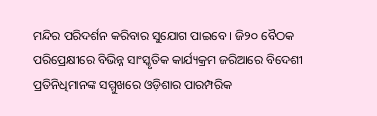ମନ୍ଦିର ପରିଦର୍ଶନ କରିବାର ସୁଯୋଗ ପାଇବେ । ଜି୨୦ ବୈଠକ ପରିପ୍ରେକ୍ଷୀରେ ବିଭିନ୍ନ ସାଂସ୍କୃତିକ କାର୍ଯ୍ୟକ୍ରମ ଜରିଆରେ ବିଦେଶୀ ପ୍ରତିନିଧିମାନଙ୍କ ସମ୍ମୁଖରେ ଓଡ଼ିଶାର ପାରମ୍ପରିକ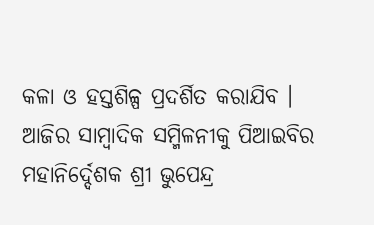କଳା ଓ ହସ୍ତଶିଳ୍ପ ପ୍ରଦର୍ଶିତ କରାଯିବ ।
ଆଜିର ସାମ୍ବାଦିକ ସମ୍ମିଳନୀକୁ ପିଆଇବିର ମହାନିର୍ଦ୍ଦେଶକ ଶ୍ରୀ ଭୁପେନ୍ଦ୍ର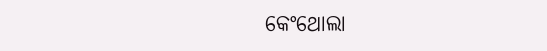କେଂଥୋଲା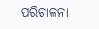ପରିଚାଳନା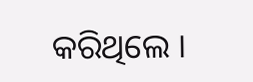କରିଥିଲେ ।